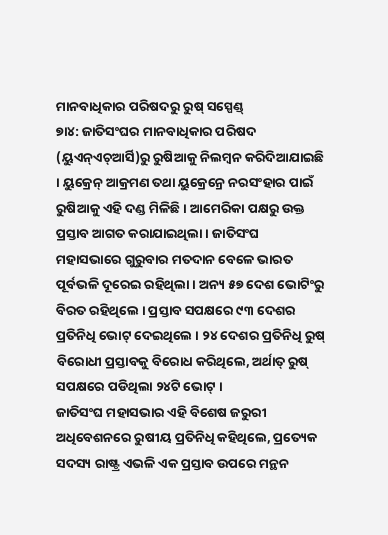ମାନବାଧିକାର ପରିଷଦରୁ ରୁଷ୍ ସସ୍ପେଣ୍ଡ୍
୭ା୪: ଜାତିସଂଘର ମାନବାଧିକାର ପରିଷଦ (ୟୁଏନ୍ଏଚ୍ଆର୍ସି)ରୁ ରୁଷିଆକୁ ନିଲମ୍ବନ କରିଦିଆଯାଇଛି । ୟୁକ୍ରେନ୍ ଆକ୍ରମଣ ତଥା ୟୁକ୍ରେନ୍ରେ ନରସଂହାର ପାଇଁ ରୁଷିଆକୁ ଏହି ଦଣ୍ଡ ମିଳିଛି । ଆମେରିକା ପକ୍ଷରୁ ଉକ୍ତ ପ୍ରସ୍ତାବ ଆଗତ କରାଯାଇଥିଲା । ଜାତିସଂଘ ମହାସଭାରେ ଗୁରୁବାର ମତଦାନ ବେଳେ ଭାରତ ପୂର୍ବଭଳି ଦୂରେଇ ରହିଥିଲା । ଅନ୍ୟ ୫୭ ଦେଶ ଭୋଟିଂରୁ ବିରତ ରହିଥିଲେ । ପ୍ରସ୍ତାବ ସପକ୍ଷରେ ୯୩ ଦେଶର ପ୍ରତିନିଧି ଭୋଟ୍ ଦେଇଥିଲେ । ୨୪ ଦେଶର ପ୍ରତିନିଧି ରୁଷ୍ ବିରୋଧୀ ପ୍ରସ୍ତାବକୁ ବିରୋଧ କରିଥିଲେ, ଅର୍ଥାତ୍ ରୁଷ୍ ସପକ୍ଷରେ ପଡିଥିଲା ୨୪ଟି ଭୋଟ୍ ।
ଜାତିସଂଘ ମହାସଭାର ଏହି ବିଶେଷ ଜରୁରୀ ଅଧିବେଶନରେ ରୁଷୀୟ ପ୍ରତିନିଧି କହିଥିଲେ, ପ୍ରତ୍ୟେକ ସଦସ୍ୟ ରାଷ୍ଟ୍ର ଏଭଳି ଏକ ପ୍ରସ୍ତାବ ଉପରେ ମନ୍ଥନ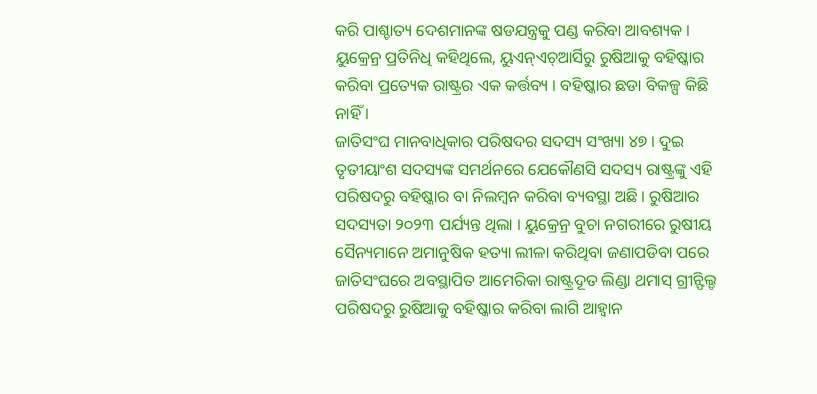କରି ପାଶ୍ଚାତ୍ୟ ଦେଶମାନଙ୍କ ଷଡଯନ୍ତ୍ରକୁ ପଣ୍ଡ କରିବା ଆବଶ୍ୟକ । ୟୁକ୍ରେନ୍ର ପ୍ରତିନିଧି କହିଥିଲେ, ୟୁଏନ୍ଏଚ୍ଆର୍ସିରୁ ରୁଷିଆକୁ ବହିଷ୍କାର କରିବା ପ୍ରତ୍ୟେକ ରାଷ୍ଟ୍ରର ଏକ କର୍ତ୍ତବ୍ୟ । ବହିଷ୍କାର ଛଡା ବିକଳ୍ପ କିଛି ନାହିଁ ।
ଜାତିସଂଘ ମାନବାଧିକାର ପରିଷଦର ସଦସ୍ୟ ସଂଖ୍ୟା ୪୭ । ଦୁଇ ତୃତୀୟାଂଶ ସଦସ୍ୟଙ୍କ ସମର୍ଥନରେ ଯେକୌଣସି ସଦସ୍ୟ ରାଷ୍ଟ୍ରଙ୍କୁ ଏହି ପରିଷଦରୁ ବହିଷ୍କାର ବା ନିଲମ୍ବନ କରିବା ବ୍ୟବସ୍ଥା ଅଛି । ରୁଷିଆର ସଦସ୍ୟତା ୨୦୨୩ ପର୍ଯ୍ୟନ୍ତ ଥିଲା । ୟୁକ୍ରେନ୍ର ବୁଚା ନଗରୀରେ ରୁଷୀୟ ସୈନ୍ୟମାନେ ଅମାନୁଷିକ ହତ୍ୟା ଲୀଳା କରିଥିବା ଜଣାପଡିବା ପରେ ଜାତିସଂଘରେ ଅବସ୍ଥାପିତ ଆମେରିକା ରାଷ୍ଟ୍ରଦୂତ ଲିଣ୍ଡା ଥମାସ୍ ଗ୍ରୀନ୍ଫିଲ୍ଡ ପରିଷଦରୁ ରୁଷିଆକୁ ବହିଷ୍କାର କରିବା ଲାଗି ଆହ୍ୱାନ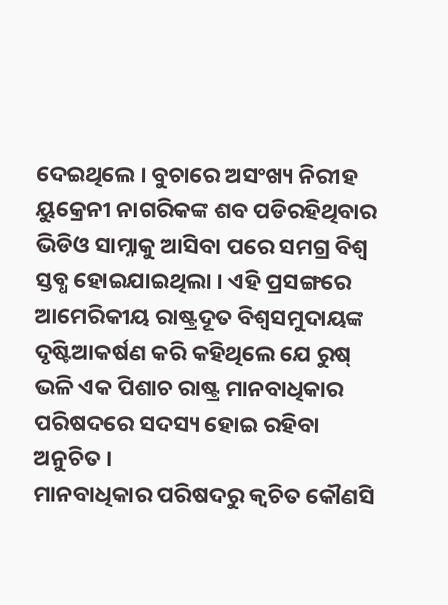ଦେଇଥିଲେ । ବୁଚାରେ ଅସଂଖ୍ୟ ନିରୀହ ୟୁକ୍ରେନୀ ନାଗରିକଙ୍କ ଶବ ପଡିରହିଥିବାର ଭିଡିଓ ସାମ୍ନାକୁ ଆସିବା ପରେ ସମଗ୍ର ବିଶ୍ୱ ସ୍ତବ୍ଧ ହୋଇଯାଇଥିଲା । ଏହି ପ୍ରସଙ୍ଗରେ ଆମେରିକୀୟ ରାଷ୍ଟ୍ରଦୂତ ବିଶ୍ୱସମୁଦାୟଙ୍କ ଦୃଷ୍ଟିଆକର୍ଷଣ କରି କହିଥିଲେ ଯେ ରୁଷ୍ ଭଳି ଏକ ପିଶାଚ ରାଷ୍ଟ୍ର ମାନବାଧିକାର ପରିଷଦରେ ସଦସ୍ୟ ହୋଇ ରହିବା ଅନୁଚିତ ।
ମାନବାଧିକାର ପରିଷଦରୁ କ୍ୱଚିତ କୌଣସି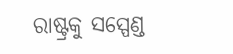ରାଷ୍ଟ୍ରକୁ ସସ୍ପେଣ୍ଡ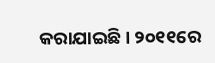କରାଯାଇଛି । ୨୦୧୧ରେ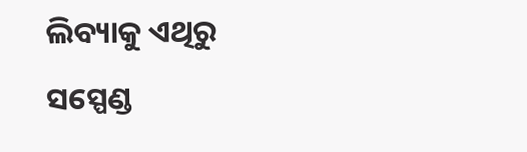ଲିବ୍ୟାକୁ ଏଥିରୁ ସସ୍ପେଣ୍ଡ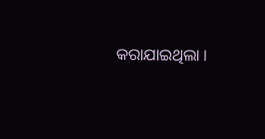କରାଯାଇଥିଲା ।